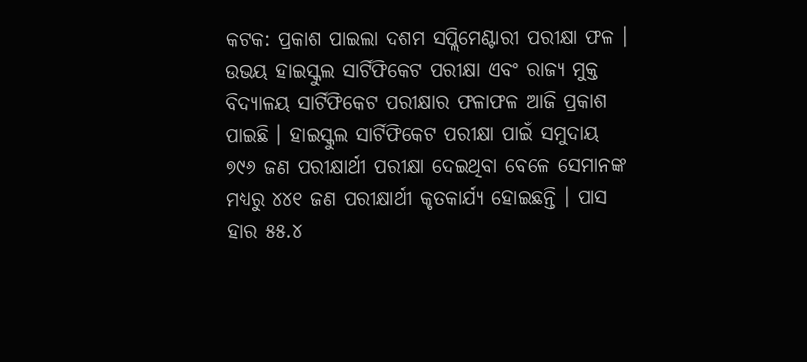କଟକ: ପ୍ରକାଶ ପାଇଲା ଦଶମ ସପ୍ଲିମେଣ୍ଟାରୀ ପରୀକ୍ଷା ଫଳ । ଉଭୟ ହାଇସ୍କୁଲ ସାର୍ଟିଫିକେଟ ପରୀକ୍ଷା ଏବଂ ରାଜ୍ୟ ମୁକ୍ତ ବିଦ୍ୟାଳୟ ସାର୍ଟିଫିକେଟ ପରୀକ୍ଷାର ଫଳାଫଳ ଆଜି ପ୍ରକାଶ ପାଇଛି । ହାଇସ୍କୁଲ ସାର୍ଟିଫିକେଟ ପରୀକ୍ଷା ପାଇଁ ସମୁଦାୟ ୭୯୬ ଜଣ ପରୀକ୍ଷାର୍ଥୀ ପରୀକ୍ଷା ଦେଇଥିବା ବେଳେ ସେମାନଙ୍କ ମଧ୍ୟରୁ ୪୪୧ ଜଣ ପରୀକ୍ଷାର୍ଥୀ କୃତକାର୍ଯ୍ୟ ହୋଇଛନ୍ତି । ପାସ ହାର ୫୫.୪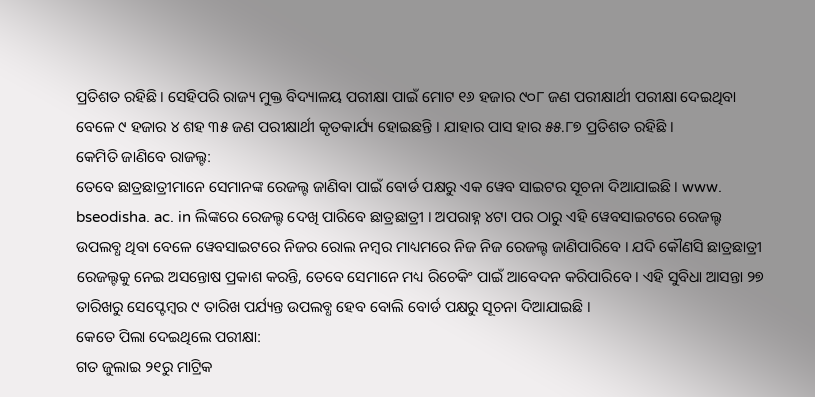ପ୍ରତିଶତ ରହିଛି । ସେହିପରି ରାଜ୍ୟ ମୁକ୍ତ ବିଦ୍ୟାଳୟ ପରୀକ୍ଷା ପାଇଁ ମୋଟ ୧୬ ହଜାର ୯୦୮ ଜଣ ପରୀକ୍ଷାର୍ଥୀ ପରୀକ୍ଷା ଦେଇଥିବା ବେଳେ ୯ ହଜାର ୪ ଶହ ୩୫ ଜଣ ପରୀକ୍ଷାର୍ଥୀ କୃତକାର୍ଯ୍ୟ ହୋଇଛନ୍ତି । ଯାହାର ପାସ ହାର ୫୫.୮୭ ପ୍ରତିଶତ ରହିଛି ।
କେମିତି ଜାଣିବେ ରାଜଲ୍ଟ:
ତେବେ ଛାତ୍ରଛାତ୍ରୀମାନେ ସେମାନଙ୍କ ରେଜଲ୍ଟ ଜାଣିବା ପାଇଁ ବୋର୍ଡ ପକ୍ଷରୁ ଏକ ୱେବ ସାଇଟର ସୂଚନା ଦିଆଯାଇଛି । www. bseodisha. ac. in ଲିଙ୍କରେ ରେଜଲ୍ଟ ଦେଖି ପାରିବେ ଛାତ୍ରଛାତ୍ରୀ । ଅପରାହ୍ନ ୪ଟା ପର ଠାରୁ ଏହି ୱେବସାଇଟରେ ରେଜଲ୍ଟ ଉପଲବ୍ଧ ଥିବା ବେଳେ ୱେବସାଇଟରେ ନିଜର ରୋଲ ନମ୍ବର ମାଧ୍ୟମରେ ନିଜ ନିଜ ରେଜଲ୍ଟ ଜାଣିପାରିବେ । ଯଦି କୌଣସି ଛାତ୍ରଛାତ୍ରୀ ରେଜଲ୍ଟକୁ ନେଇ ଅସନ୍ତୋଷ ପ୍ରକାଶ କରନ୍ତି, ତେବେ ସେମାନେ ମଧ୍ୟ ରିଚେକିଂ ପାଇଁ ଆବେଦନ କରିପାରିବେ । ଏହି ସୁବିଧା ଆସନ୍ତା ୨୭ ତାରିଖରୁ ସେପ୍ଟେମ୍ବର ୯ ତାରିଖ ପର୍ଯ୍ୟନ୍ତ ଉପଲବ୍ଧ ହେବ ବୋଲି ବୋର୍ଡ ପକ୍ଷରୁ ସୂଚନା ଦିଆଯାଇଛି ।
କେତେ ପିଲା ଦେଇଥିଲେ ପରୀକ୍ଷା:
ଗତ ଜୁଲାଇ ୨୧ରୁ ମାଟ୍ରିକ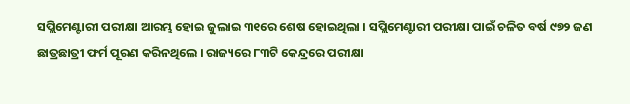ସପ୍ଲିମେଣ୍ଟାରୀ ପରୀକ୍ଷା ଆରମ୍ଭ ହୋଇ ଜୁଲାଇ ୩୧ରେ ଶେଷ ହୋଇଥିଲା । ସପ୍ଲିମେଣ୍ଟାରୀ ପରୀକ୍ଷା ପାଇଁ ଚଳିତ ବର୍ଷ ୯୭୨ ଜଣ ଛାତ୍ରଛାତ୍ରୀ ଫର୍ମ ପୂରଣ କରିନଥିଲେ । ରାଜ୍ୟରେ ୮୩ଟି କେନ୍ଦ୍ରରେ ପରୀକ୍ଷା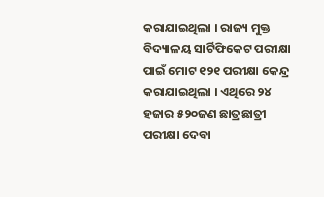କରାଯାଇଥିଲା । ରାଜ୍ୟ ମୁକ୍ତ ବିଦ୍ୟାଳୟ ସାର୍ଟିଫିକେଟ ପରୀକ୍ଷା ପାଇଁ ମୋଟ ୧୨୧ ପରୀକ୍ଷା କେନ୍ଦ୍ର କରାଯାଇଥିଲା । ଏଥିରେ ୨୪ ହଜାର ୫୨୦ଜଣ ଛାତ୍ରଛାତ୍ରୀ ପରୀକ୍ଷା ଦେବା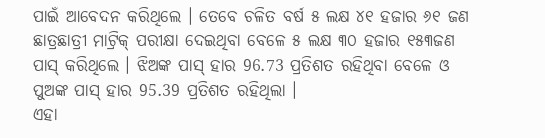ପାଇଁ ଆବେଦନ କରିଥିଲେ । ତେବେ ଚଳିତ ବର୍ଷ ୫ ଲକ୍ଷ ୪୧ ହଜାର ୬୧ ଜଣ ଛାତ୍ରଛାତ୍ରୀ ମାଟ୍ରିକ୍ ପରୀକ୍ଷା ଦେଇଥିବା ବେଳେ ୫ ଲକ୍ଷ ୩୦ ହଜାର ୧୫୩ଜଣ ପାସ୍ କରିଥିଲେ । ଝିଅଙ୍କ ପାସ୍ ହାର 96.73 ପ୍ରତିଶତ ରହିଥିବା ବେଳେ ଓ ପୁଅଙ୍କ ପାସ୍ ହାର 95.39 ପ୍ରତିଶତ ରହିଥିଲା ।
ଏହା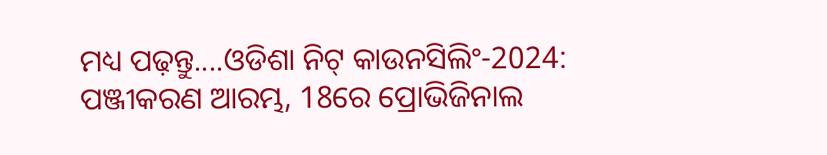ମଧ୍ୟ ପଢ଼ନ୍ତୁ....ଓଡିଶା ନିଟ୍ କାଉନସିଲିଂ-2024: ପଞ୍ଜୀକରଣ ଆରମ୍ଭ, 18ରେ ପ୍ରୋଭିଜିନାଲ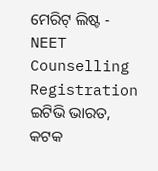ମେରିଟ୍ ଲିଷ୍ଟ - NEET Counselling Registration
ଇଟିଭି ଭାରତ, କଟକ